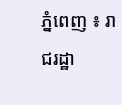ភ្នំពេញ ៖ រាជរដ្ឋា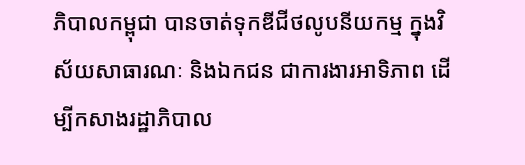ភិបាលកម្ពុជា បានចាត់ទុកឌីជីថលូបនីយកម្ម ក្នុងវិស័យសាធារណៈ និងឯកជន ជាការងារអាទិភាព ដើម្បីកសាងរដ្ឋាភិបាល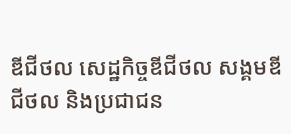ឌីជីថល សេដ្ឋកិច្ចឌីជីថល សង្គមឌីជីថល និងប្រជាជន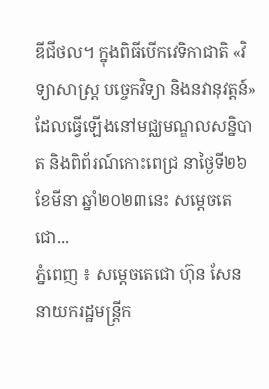ឌីជីថល។ ក្នុងពិធីបើកវេទិកាជាតិ «វិទ្យាសាស្ត្រ បច្ចេកវិទ្យា និងនវានុវត្តន៍» ដែលធ្វើឡើងនៅមជ្ឈមណ្ឌលសន្និបាត និងពិព័រណ៍កោះពេជ្រ នាថ្ងៃទី២៦ ខែមីនា ឆ្នាំ២០២៣នេះ សម្ដេចតេជោ...
ភ្នំពេញ ៖ សម្តេចតេជោ ហ៊ុន សែន នាយករដ្ឋមន្ត្រីក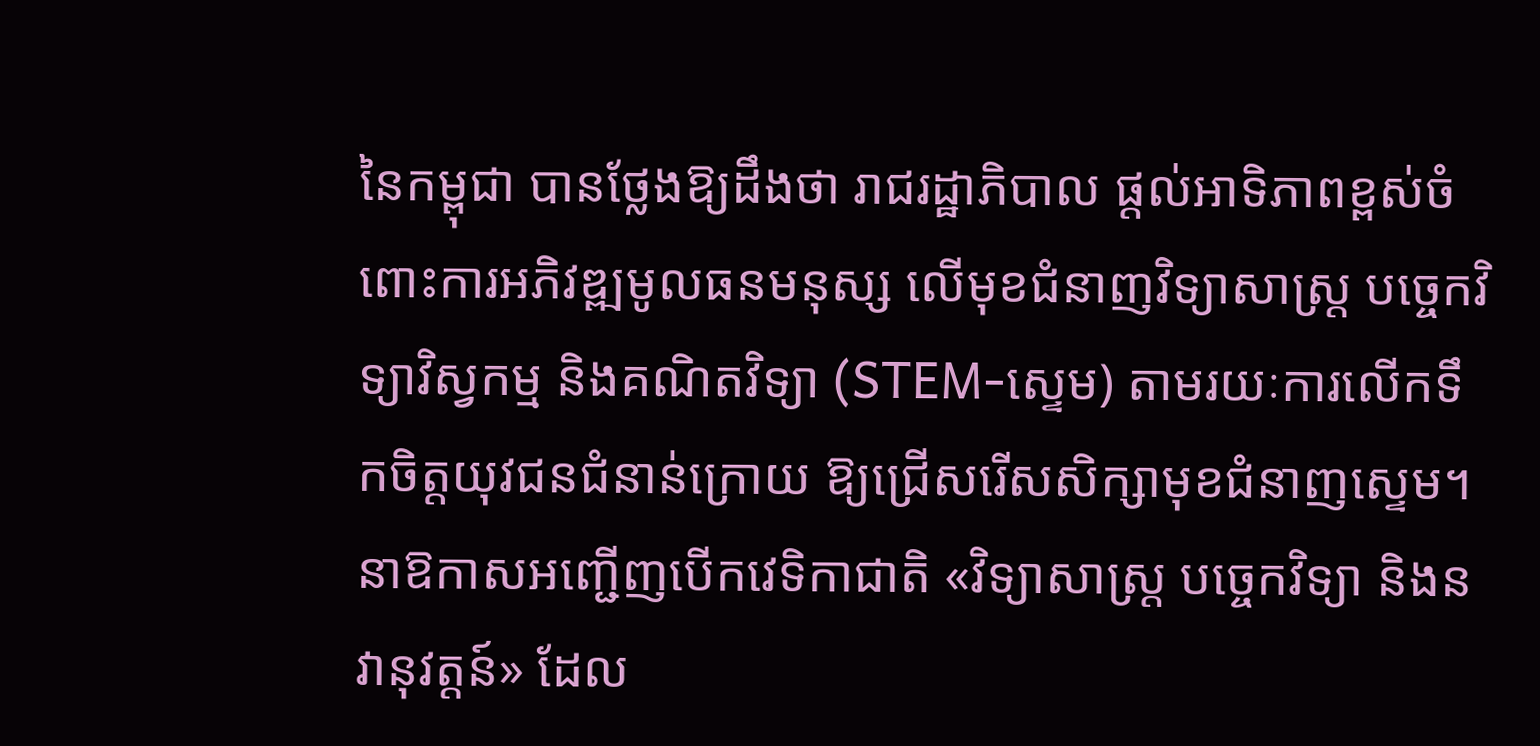នៃកម្ពុជា បានថ្លែងឱ្យដឹងថា រាជរដ្ឋាភិបាល ផ្តល់អាទិភាពខ្ពស់ចំពោះការអភិវឌ្ឍមូលធនមនុស្ស លើមុខជំនាញវិទ្យាសាស្រ្ត បច្ចេកវិទ្យាវិស្វកម្ម និងគណិតវិទ្យា (STEM-សេ្ទម) តាមរយៈការលើកទឹកចិត្តយុវជនជំនាន់ក្រោយ ឱ្យជ្រើសរើសសិក្សាមុខជំនាញសេ្ទម។ នាឱកាសអញ្ជើញបើកវេទិកាជាតិ «វិទ្យាសាស្ត្រ បច្ចេកវិទ្យា និងនវានុវត្តន៍» ដែល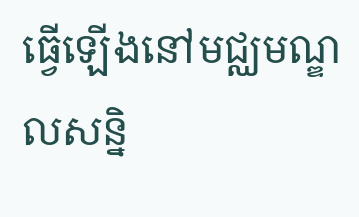ធ្វើឡើងនៅមជ្ឈមណ្ឌលសន្និ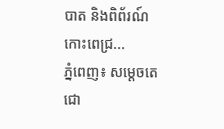បាត និងពិព័រណ៍កោះពេជ្រ...
ភ្នំពេញ៖ សម្តេចតេជោ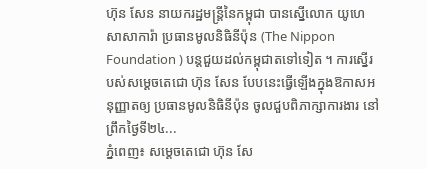ហ៊ុន សែន នាយករដ្ឋមន្រ្តីនៃកម្ពុជា បានស្នើលោក យូហេ សាសាការ៉ា ប្រធានមូលនិធិនីប៉ុន (The Nippon Foundation ) បន្តជួយដល់កម្ពុជាតទៅទៀត ។ ការស្នើរបស់សម្ដេចតេជោ ហ៊ុន សែន បែបនេះធ្វើឡើងក្នុងឱកាសអនុញ្ញាតឲ្យ ប្រធានមូលនិធិនីប៉ុន ចូលជួបពិភាក្សាការងារ នៅព្រឹកថ្ងៃទី២៤...
ភ្នំពេញ៖ សម្ដេចតេជោ ហ៊ុន សែ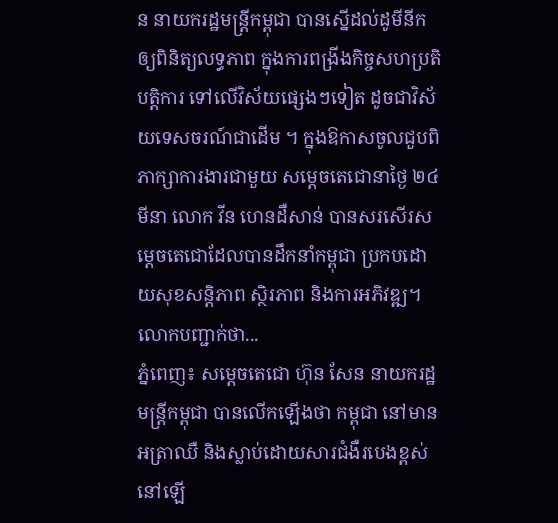ន នាយករដ្ឋមន្ត្រីកម្ពុជា បានស្នើដល់ដូមីនីកឲ្យពិនិត្យលទ្ធភាព ក្នុងការពង្រីងកិច្ចសហប្រតិបត្តិការ ទៅលើវិស័យផ្សេងៗទៀត ដូចជាវិស័យទេសចរណ៍ជាដើម ។ ក្នុងឱកាសចូលជួបពិភាក្សាការងារជាមួយ សម្ដេចតេជោនាថ្ងៃ ២៤ មីនា លោក វីន ហេនដឺសាន់ បានសរសើរសម្តេចតេជោដែលបានដឹកនាំកម្ពុជា ប្រកបដោយសុខសន្តិភាព ស្ថិរភាព និងការអភិវឌ្ឍ។ លោកបញ្ជាក់ថា...
ភ្នំពេញ៖ សម្ដេចតេជោ ហ៊ុន សែន នាយករដ្ឋមន្ដ្រីកម្ពុជា បានលើកឡើងថា កម្ពុជា នៅមានអត្រាឈឺ និងស្លាប់ដោយសារជំងឺរបេងខ្ពស់នៅឡើ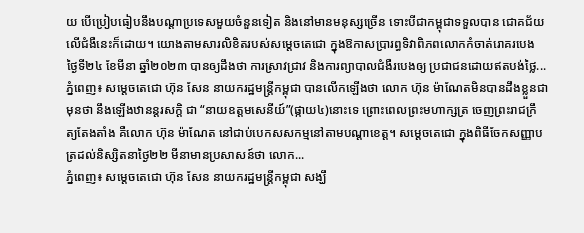យ បើប្រៀបធៀបនឹងបណ្តាប្រទេសមួយចំនួនទៀត និងនៅមានមនុស្សច្រើន ទោះបីជាកម្ពុជាទទួលបាន ជោគជ័យលើជំងឺនេះក៏ដោយ។ យោងតាមសារលិខិតរបស់សម្ដេចតេជោ ក្នុងឱកាសប្រារព្ធទិវាពិភពលោកកំចាត់រោគរបេង ថ្ងៃទី២៤ ខែមីនា ឆ្នាំ២០២៣ បានឲ្យដឹងថា ការស្រាវជ្រាវ និងការព្យាបាលជំងឺរបេងឲ្យ ប្រជាជនដោយឥតបង់ថ្លៃ...
ភ្នំពេញ៖ សម្តេចតេជោ ហ៊ុន សែន នាយករដ្ឋមន្រ្តីកម្ពុជា បានលើកឡើងថា លោក ហ៊ុន ម៉ាណែតមិនបានដឹងខ្លួនជាមុនថា នឹងឡើងឋានន្តរសក្ដិ ជា “នាយឧត្ដមសេនីយ៍”(ផ្កាយ៤)នោះទេ ព្រោះពេលព្រះមហាក្សត្រ ចេញព្រះរាជក្រឹត្យតែងតាំង គឺលោក ហ៊ុន ម៉ាណែត នៅជាប់បេកសសកម្មនៅតាមបណ្តាខេត្ត។ សម្តេចតេជោ ក្នុងពិធីចែកសញ្ញាបត្រដល់និស្សិតនាថ្ងៃ២២ មីនាមានប្រសាសន៍ថា លោក...
ភ្នំពេញ៖ សម្តេចតេជោ ហ៊ុន សែន នាយករដ្ឋមន្រ្តីកម្ពុជា សង្ឃឹ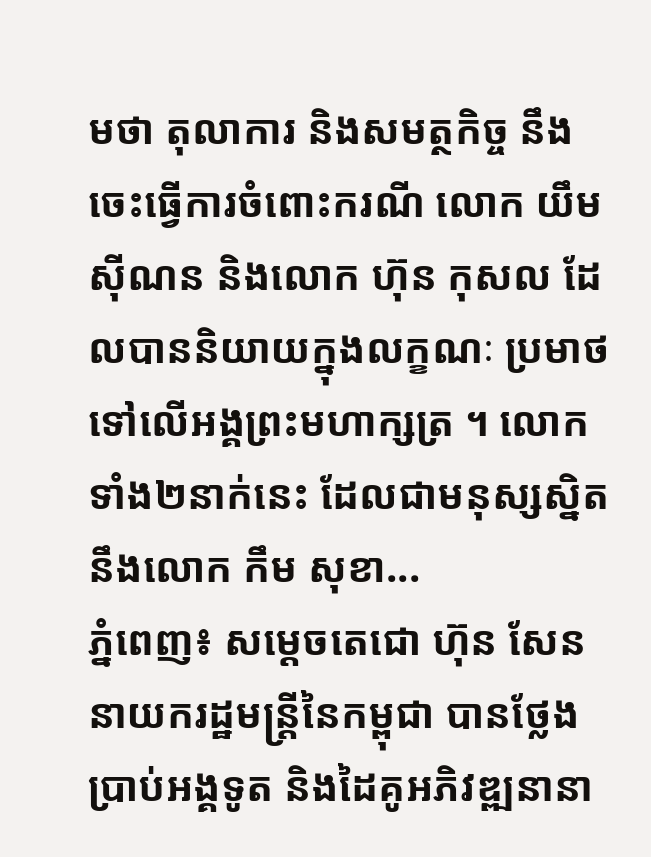មថា តុលាការ និងសមត្ថកិច្ច នឹងចេះធ្វើការចំពោះករណី លោក យឹម ស៊ីណន និងលោក ហ៊ុន កុសល ដែលបាននិយាយក្នុងលក្ខណៈ ប្រមាថទៅលើអង្គព្រះមហាក្សត្រ ។ លោកទាំង២នាក់នេះ ដែលជាមនុស្សស្និតនឹងលោក កឹម សុខា...
ភ្នំពេញ៖ សម្ដេចតេជោ ហ៊ុន សែន នាយករដ្ឋមន្ដ្រីនៃកម្ពុជា បានថ្លែងប្រាប់អង្គទូត និងដៃគូអភិវឌ្ឍនានា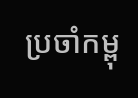ប្រចាំកម្ពុ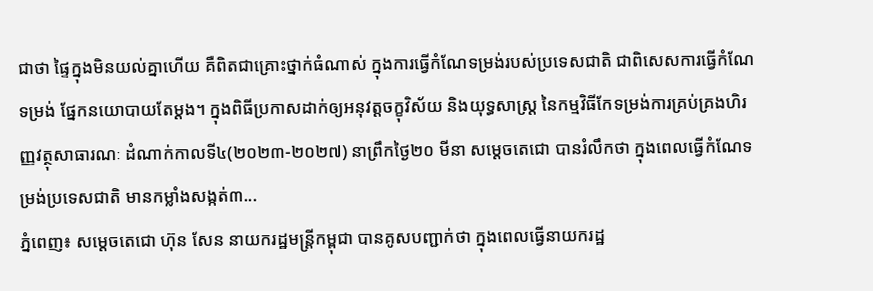ជាថា ផ្ទៃក្នុងមិនយល់គ្នាហើយ គឺពិតជាគ្រោះថ្នាក់ធំណាស់ ក្នុងការធ្វើកំណែទម្រង់របស់ប្រទេសជាតិ ជាពិសេសការធ្វើកំណែទម្រង់ ផ្នែកនយោបាយតែម្ដង។ ក្នុងពិធីប្រកាសដាក់ឲ្យអនុវត្តចក្ខុវិស័យ និងយុទ្ធសាស្ត្រ នៃកម្មវិធីកែទម្រង់ការគ្រប់គ្រងហិរញ្ញវត្ថុសាធារណៈ ដំណាក់កាលទី៤(២០២៣-២០២៧) នាព្រឹកថ្ងៃ២០ មីនា សម្ដេចតេជោ បានរំលឹកថា ក្នុងពេលធ្វើកំណែទម្រង់ប្រទេសជាតិ មានកម្លាំងសង្កត់៣...
ភ្នំពេញ៖ សម្តេចតេជោ ហ៊ុន សែន នាយករដ្ឋមន្ត្រីកម្ពុជា បានគូសបញ្ជាក់ថា ក្នុងពេលធ្វើនាយករដ្ឋ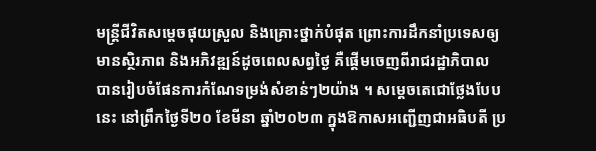មន្ត្រីជីវិតសម្តេចផុយស្រួល និងគ្រោះថ្នាក់បំផុត ព្រោះការដឹកនាំប្រទេសឲ្យមានស្ថិរភាព និងអភិវឌ្ឍន៍ដូចពេលសព្វថ្ងៃ គឺផ្តើមចេញពីរាជរដ្ឋាភិបាល បានរៀបចំផែនការកំណែទម្រង់សំខាន់ៗ២យ៉ាង ។ សម្តេចតេជោថ្លែងបែបនេះ នៅព្រឹកថ្ងៃទី២០ ខែមីនា ឆ្នាំ២០២៣ ក្នុងឱកាសអញ្ជើញជាអធិបតី ប្រ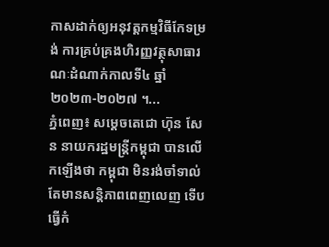កាសដាក់ឲ្យអនុវត្តកម្មវិធីកែទម្រង់ ការគ្រប់គ្រងហិរញ្ញវត្ថុសាធារណៈដំណាក់កាលទី៤ ឆ្នាំ២០២៣-២០២៧ ។...
ភ្នំពេញ៖ សម្តេចតេជោ ហ៊ុន សែន នាយករដ្ឋមន្ដ្រីកម្ពុជា បានលើកឡើងថា កម្ពុជា មិនរង់ចាំទាល់តែមានសន្តិភាពពេញលេញ ទើបធ្វើកំ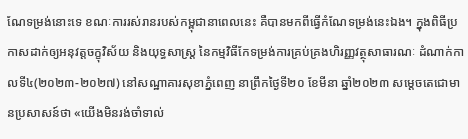ណែទម្រង់នោះទេ ខណៈការរស់រានរបស់កម្ពុជានាពេលនេះ គឺបានមកពីធ្វើកំណែទម្រង់នេះឯង។ ក្នុងពិធីប្រកាសដាក់ឲ្យអនុវត្តចក្ខុវិស័យ និងយុទ្ធសាស្ត្រ នៃកម្មវិធីកែទម្រង់ការគ្រប់គ្រងហិរញ្ញវត្ថុសាធារណៈ ដំណាក់កាលទី៤(២០២៣-២០២៧) នៅសណ្ឋាគារសុខាភ្នំពេញ នាព្រឹកថ្ងៃទី២០ ខែមីនា ឆ្នាំ២០២៣ សម្ដេចតេជោមានប្រសាសន៍ថា «យើងមិនរង់ចាំទាល់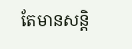តែមានសន្ដិ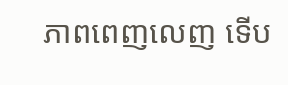ភាពពេញលេញ ទើប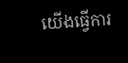យើងធ្វើការ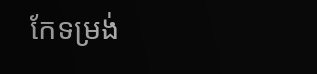កែទម្រង់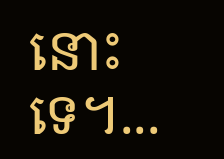នោះទេ។...